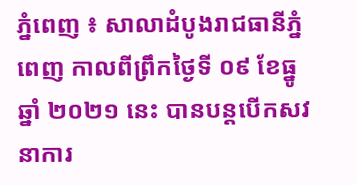ភ្នំពេញ ៖ សាលាដំបូងរាជធានីភ្នំពេញ កាលពីព្រឹកថ្ងៃទី ០៩ ខែធ្នូ ឆ្នាំ ២០២១ នេះ បានបន្តបើកសវនាការ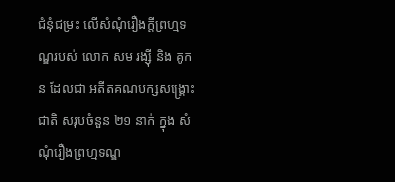ជំនុំជម្រះ លើសំណុំរឿងក្តីព្រហ្មទណ្ឌរបស់ លោក សម រង្ស៊ី និង គូកន ដែលជា អតីតគណបក្សសង្គ្រោះជាតិ សរុបចំនួន ២១ នាក់ ក្នុង សំណុំរឿងព្រហ្មទណ្ឌ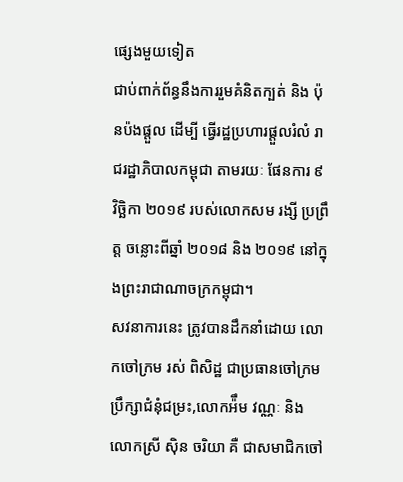ផ្សេងមួយទៀត
ជាប់ពាក់ព័ន្ធនឹងការរួមគំនិតក្បត់ និង ប៉ុនប៉ងផ្តួល ដើម្បី ធ្វើរដ្ឋប្រហារផ្តួលរំលំ រាជរដ្ឋាភិបាលកម្ពុជា តាមរយៈ ផែនការ ៩ វិច្ឆិកា ២០១៩ របស់លោកសម រង្សី ប្រព្រឹត្ត ចន្លោះពីឆ្នាំ ២០១៨ និង ២០១៩ នៅក្នុងព្រះរាជាណាចក្រកម្ពុជា។
សវនាការនេះ ត្រូវបានដឹកនាំដោយ លោកចៅក្រម រស់ ពិសិដ្ឋ ជាប្រធានចៅក្រម ប្រឹក្សាជំនុំជម្រះ,លោកអ៉ឹម វណ្ណៈ និង លោកស្រី ស៊ិន ចរិយា គឺ ជាសមាជិកចៅ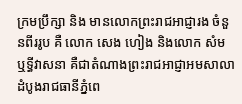ក្រមប្រឹក្សា និង មានលោកព្រះរាជអាជ្ញារង ចំនួនពីររូប គឺ លោក សេង ហៀង និងលោក សំម ឬទ្ធីវាសនា គឺជាតំណាងព្រះរាជអាជ្ញាអមសាលាដំបូងរាជធានីភ្នំពេ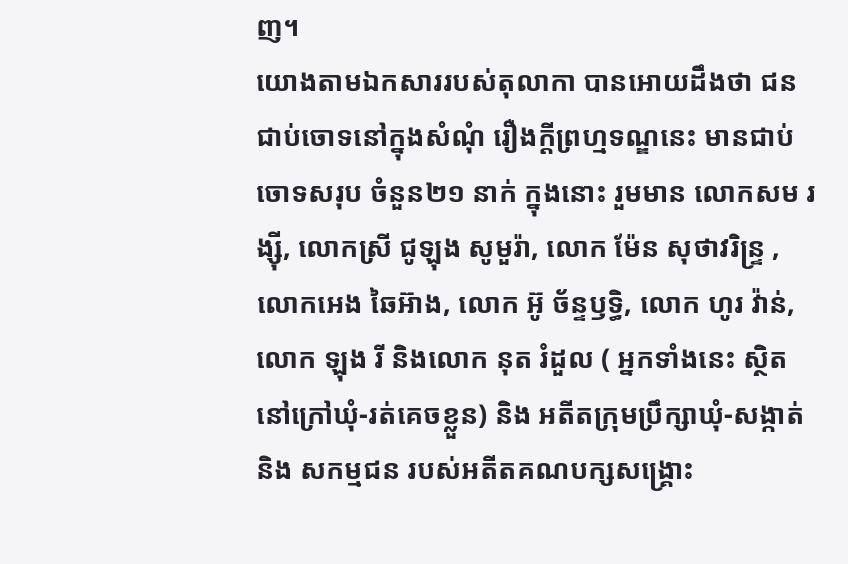ញ។
យោងតាមឯកសាររបស់តុលាកា បានអោយដឹងថា ជនជាប់ចោទនៅក្នុងសំណុំ រឿងក្តីព្រហ្មទណ្ឌនេះ មានជាប់ចោទសរុប ចំនួន២១ នាក់ ក្នុងនោះ រួមមាន លោកសម រង្ស៊ី, លោកស្រី ជូឡុង សូមួរ៉ា, លោក ម៉ែន សុថាវរិន្ទ្រ , លោកអេង ឆៃអ៊ាង, លោក អ៊ូ ច័ន្ទឫទ្ធិ, លោក ហូរ វ៉ាន់, លោក ឡុង រី និងលោក នុត រំដួល ( អ្នកទាំងនេះ ស្ថិតនៅក្រៅឃុំ-រត់គេចខ្លួន) និង អតីតក្រុមប្រឹក្សាឃុំ-សង្កាត់ និង សកម្មជន របស់អតីតគណបក្សសង្គ្រោះ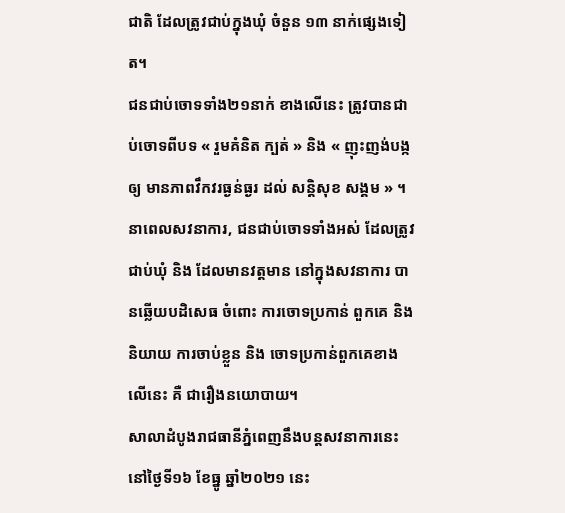ជាតិ ដែលត្រូវជាប់ក្នុងឃុំ ចំនួន ១៣ នាក់ផ្សេងទៀត។
ជនជាប់ចោទទាំង២១នាក់ ខាងលើនេះ ត្រូវបានជាប់ចោទពីបទ « រួមគំនិត ក្បត់ » និង « ញុះញង់បង្កឲ្យ មានភាពវឹកវរធ្ងន់ធ្ងរ ដល់ សន្តិសុខ សង្គម » ។
នាពេលសវនាការ, ជនជាប់ចោទទាំងអស់ ដែលត្រូវជាប់ឃុំ និង ដែលមានវត្តមាន នៅក្នុងសវនាការ បានឆ្លើយបដិសេធ ចំពោះ ការចោទប្រកាន់ ពួកគេ និង និយាយ ការចាប់ខ្លួន និង ចោទប្រកាន់ពួកគេខាងលើនេះ គឺ ជារឿងនយោបាយ។
សាលាដំបូងរាជធានីភ្នំពេញនឹងបន្តសវនាការនេះ នៅថ្ងៃទី១៦ ខែធ្នូ ឆ្នាំ២០២១ នេះ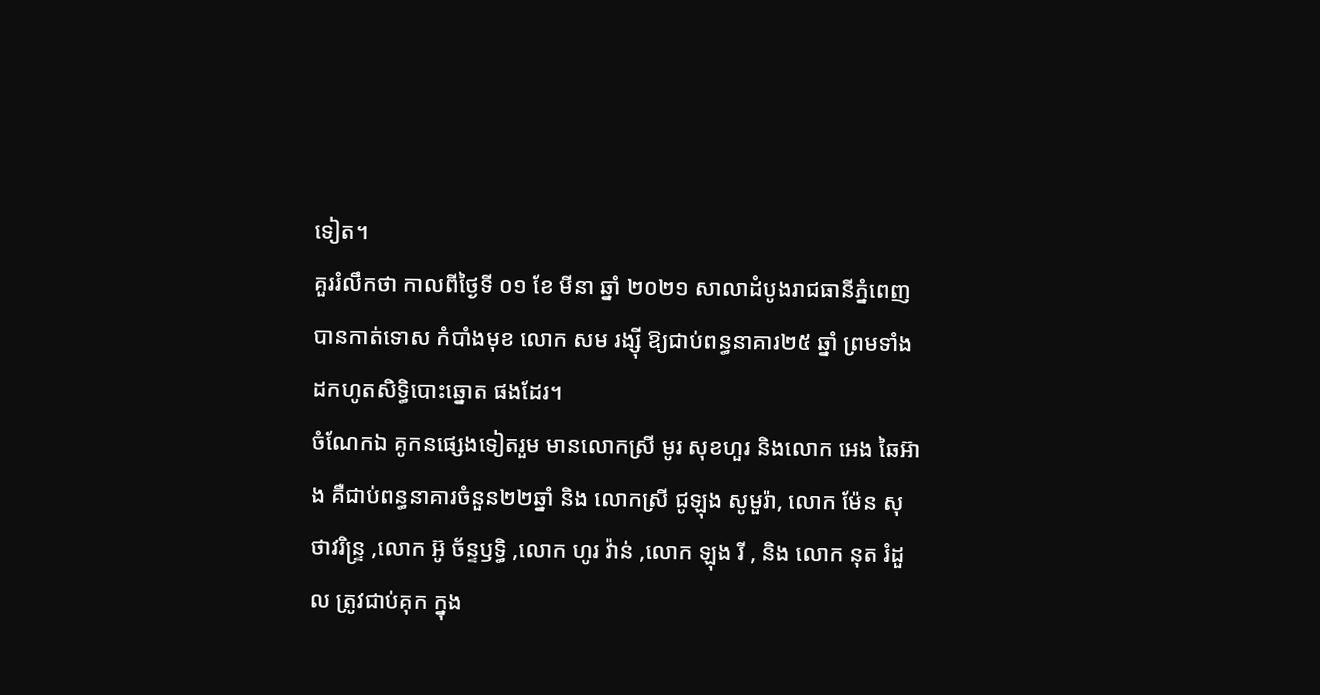ទៀត។
គួររំលឹកថា កាលពីថ្ងៃទី ០១ ខែ មីនា ឆ្នាំ ២០២១ សាលាដំបូងរាជធានីភ្នំពេញ បានកាត់ទោស កំបាំងមុខ លោក សម រង្ស៊ី ឱ្យជាប់ពន្ធនាគារ២៥ ឆ្នាំ ព្រមទាំង ដកហូតសិទ្ធិបោះឆ្នោត ផងដែរ។
ចំណែកឯ គូកនផ្សេងទៀតរួម មានលោកស្រី មូរ សុខហួរ និងលោក អេង ឆៃអ៊ាង គឺជាប់ពន្ធនាគារចំនួន២២ឆ្នាំ និង លោកស្រី ជូឡុង សូមួរ៉ា, លោក ម៉ែន សុថាវរិន្ទ្រ ,លោក អ៊ូ ច័ន្ទឫទ្ធិ ,លោក ហូរ វ៉ាន់ ,លោក ឡុង រី , និង លោក នុត រំដួល ត្រូវជាប់គុក ក្នុង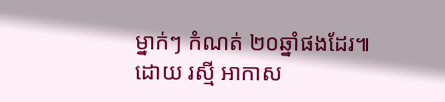ម្នាក់ៗ កំណត់ ២០ឆ្នាំផងដែរ៕
ដោយ រស្មី អាកាស